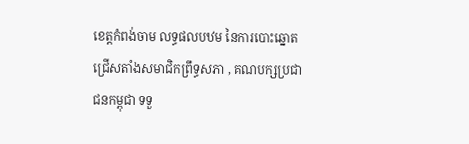ខេត្តកំពង់ចាម លទ្ធផលបឋម នៃការបោះឆ្នោតជ្រើសតាំងសមាជិកព្រឹទ្ធសភា , គណបក្សប្រជាជនកម្ពុជា ទទួ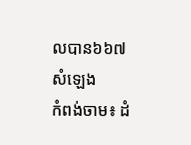លបាន៦៦៧សំឡេង
កំពង់ចាម៖ ដំ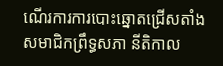ណើរការការបោះឆ្នោតជ្រើសតាំងសមាជិកព្រឹទ្ធសភា នីតិកាល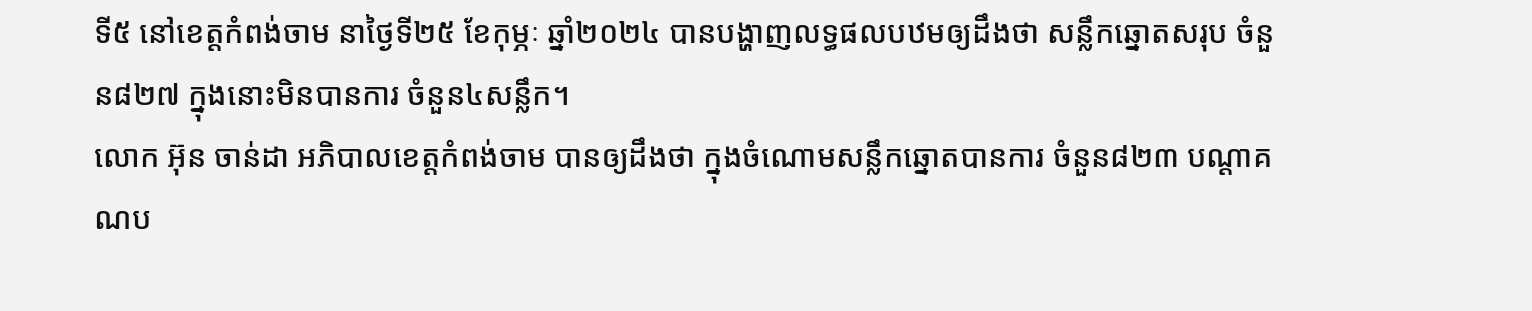ទី៥ នៅខេត្តកំពង់ចាម នាថ្ងៃទី២៥ ខែកុម្ភៈ ឆ្នាំ២០២៤ បានបង្ហាញលទ្ធផលបឋមឲ្យដឹងថា សន្លឹកឆ្នោតសរុប ចំនួន៨២៧ ក្នុងនោះមិនបានការ ចំនួន៤សន្លឹក។
លោក អ៊ុន ចាន់ដា អភិបាលខេត្តកំពង់ចាម បានឲ្យដឹងថា ក្នុងចំណោមសន្លឹកឆ្នោតបានការ ចំនួន៨២៣ បណ្ដាគណប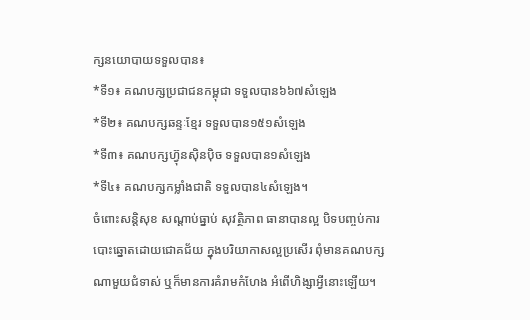ក្សនយោបាយទទួលបាន៖
*ទី១៖ គណបក្សប្រជាជនកម្ពុជា ទទួលបាន៦៦៧សំឡេង
*ទី២៖ គណបក្សឆន្ទៈខ្មែរ ទទួលបាន១៥១សំឡេង
*ទី៣៖ គណបក្សហ្វ៊ុនស៊ិនប៉ិច ទទួលបាន១សំឡេង
*ទី៤៖ គណបក្សកម្លាំងជាតិ ទទួលបាន៤សំឡេង។
ចំពោះសន្តិសុខ សណ្ដាប់ធ្នាប់ សុវត្ថិភាព ធានាបានល្អ បិទបញ្ចប់ការបោះឆ្នោតដោយជោគជ័យ ក្នុងបរិយាកាសល្អប្រសើរ ពុំមានគណបក្សណាមួយជំទាស់ ឬក៏មានការគំរាមកំហែង អំពើហិង្សាអ្វីនោះឡើយ។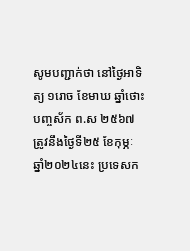សូមបញ្ជាក់ថា នៅថ្ងៃអាទិត្យ ១រោច ខែមាឃ ឆ្នាំថោះ បញ្ចស័ក ព.ស ២៥៦៧ ត្រូវនឹងថ្ងៃទី២៥ ខែកុម្ភៈ ឆ្នាំ២០២៤នេះ ប្រទេសក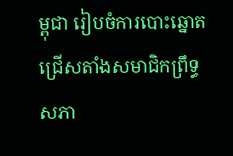ម្ពុជា រៀបចំការបោះឆ្នោតជ្រើសតាំងសមាជិកព្រឹទ្ធសភា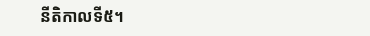នីតិកាលទី៥។